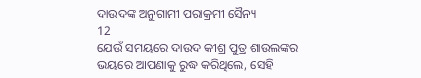ଦାଉଦଙ୍କ ଅନୁଗାମୀ ପରାକ୍ରମୀ ସୈନ୍ୟ
12
ଯେଉଁ ସମୟରେ ଦାଉଦ କୀଶ୍ର ପୁତ୍ର ଶାଉଲଙ୍କର ଭୟରେ ଆପଣାକୁ ରୁଦ୍ଧ କରିଥିଲେ, ସେହି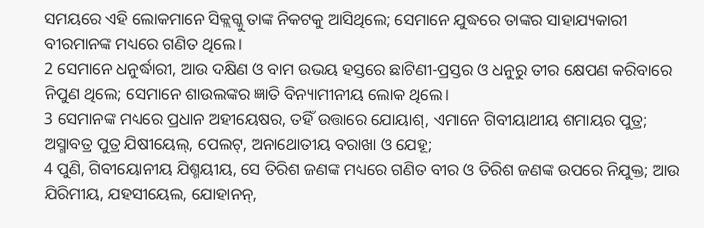ସମୟରେ ଏହି ଲୋକମାନେ ସିକ୍ଲଗ୍କୁ ତାଙ୍କ ନିକଟକୁ ଆସିଥିଲେ; ସେମାନେ ଯୁଦ୍ଧରେ ତାଙ୍କର ସାହାଯ୍ୟକାରୀ ବୀରମାନଙ୍କ ମଧ୍ୟରେ ଗଣିତ ଥିଲେ।
2 ସେମାନେ ଧନୁର୍ଦ୍ଧାରୀ, ଆଉ ଦକ୍ଷିଣ ଓ ବାମ ଉଭୟ ହସ୍ତରେ ଛାଟିଣୀ-ପ୍ରସ୍ତର ଓ ଧନୁରୁ ତୀର କ୍ଷେପଣ କରିବାରେ ନିପୁଣ ଥିଲେ; ସେମାନେ ଶାଉଲଙ୍କର ଜ୍ଞାତି ବିନ୍ୟାମୀନୀୟ ଲୋକ ଥିଲେ।
3 ସେମାନଙ୍କ ମଧ୍ୟରେ ପ୍ରଧାନ ଅହୀୟେଷର, ତହିଁ ଉତ୍ତାରେ ଯୋୟାଶ୍, ଏମାନେ ଗିବୀୟାଥୀୟ ଶମାୟର ପୁତ୍ର; ଅସ୍ମାବତ୍ର ପୁତ୍ର ଯିଷୀୟେଲ୍, ପେଲଟ୍, ଅନାଥୋତୀୟ ବରାଖା ଓ ଯେହୂ;
4 ପୁଣି, ଗିବୀୟୋନୀୟ ଯିଶ୍ମୟୀୟ, ସେ ତିରିଶ ଜଣଙ୍କ ମଧ୍ୟରେ ଗଣିତ ବୀର ଓ ତିରିଶ ଜଣଙ୍କ ଉପରେ ନିଯୁକ୍ତ; ଆଉ ଯିରିମୀୟ, ଯହସୀୟେଲ, ଯୋହାନନ୍,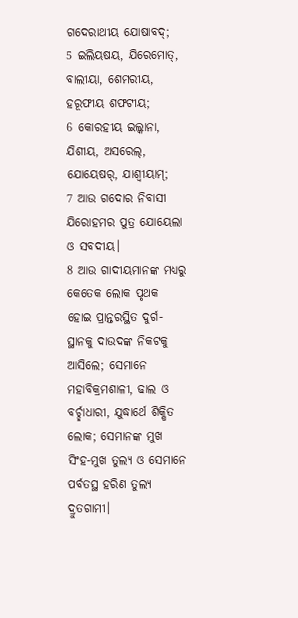ଗଦେରାଥୀୟ ଯୋଷାବଦ୍;
5 ଇଲିୟଷୟ, ଯିରେମୋତ୍, ବାଲୀୟା, ଶେମରୀୟ, ହରୂଫୀୟ ଶଫଟୀୟ;
6 କୋରହୀୟ ଇଲ୍କାନା, ଯିଶୀୟ, ଅସରେଲ୍, ଯୋୟେଷର୍, ଯାଶ୍ବୀୟାମ୍;
7 ଆଉ ଗଦୋର ନିବାସୀ ଯିରୋହମର ପୁତ୍ର ଯୋୟେଲା ଓ ସବଦୀୟ।
8 ଆଉ ଗାଦୀୟମାନଙ୍କ ମଧ୍ୟରୁ କେତେକ ଲୋକ ପୃଥକ ହୋଇ ପ୍ରାନ୍ତରସ୍ଥିତ ଦୁର୍ଗ-ସ୍ଥାନକୁ ଦାଉଦଙ୍କ ନିକଟକୁ ଆସିଲେ; ସେମାନେ ମହାବିକ୍ରମଶାଳୀ, ଢାଲ ଓ ବର୍ଚ୍ଛାଧାରୀ, ଯୁଦ୍ଧାର୍ଥେ ଶିକ୍ଷିତ ଲୋକ; ସେମାନଙ୍କ ମୁଖ ସିଂହ-ମୁଖ ତୁଲ୍ୟ ଓ ସେମାନେ ପର୍ବତସ୍ଥ ହରିଣ ତୁଲ୍ୟ ଦ୍ରୁତଗାମୀ।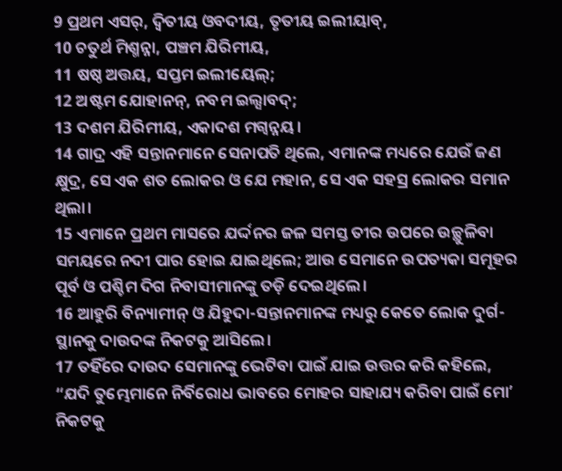9 ପ୍ରଥମ ଏସର୍, ଦ୍ୱିତୀୟ ଓବଦୀୟ, ତୃତୀୟ ଇଲୀୟାବ୍,
10 ଚତୁର୍ଥ ମିଶ୍ମନ୍ନା, ପଞ୍ଚମ ଯିରିମୀୟ,
11 ଷଷ୍ଠ ଅତ୍ତୟ, ସପ୍ତମ ଇଲୀୟେଲ୍;
12 ଅଷ୍ଟମ ଯୋହାନନ୍, ନବମ ଇଲ୍ସାବଦ୍;
13 ଦଶମ ଯିରିମୀୟ, ଏକାଦଶ ମଗ୍ବନ୍ନୟ।
14 ଗାଦ୍ର ଏହି ସନ୍ତାନମାନେ ସେନାପତି ଥିଲେ, ଏମାନଙ୍କ ମଧ୍ୟରେ ଯେଉଁ ଜଣ କ୍ଷୁଦ୍ର, ସେ ଏକ ଶତ ଲୋକର ଓ ଯେ ମହାନ, ସେ ଏକ ସହସ୍ର ଲୋକର ସମାନ ଥିଲା।
15 ଏମାନେ ପ୍ରଥମ ମାସରେ ଯର୍ଦ୍ଦନର ଜଳ ସମସ୍ତ ତୀର ଉପରେ ଉଚ୍ଛୁଳିବା ସମୟରେ ନଦୀ ପାର ହୋଇ ଯାଇଥିଲେ; ଆଉ ସେମାନେ ଉପତ୍ୟକା ସମୂହର ପୂର୍ବ ଓ ପଶ୍ଚିମ ଦିଗ ନିବାସୀମାନଙ୍କୁ ତଡ଼ି ଦେଇଥିଲେ।
16 ଆହୁରି ବିନ୍ୟାମୀନ୍ ଓ ଯିହୁଦା-ସନ୍ତାନମାନଙ୍କ ମଧ୍ୟରୁ କେତେ ଲୋକ ଦୁର୍ଗ-ସ୍ଥାନକୁ ଦାଉଦଙ୍କ ନିକଟକୁ ଆସିଲେ।
17 ତହିଁରେ ଦାଉଦ ସେମାନଙ୍କୁ ଭେଟିବା ପାଇଁ ଯାଇ ଉତ୍ତର କରି କହିଲେ, “ଯଦି ତୁମ୍ଭେମାନେ ନିର୍ବିରୋଧ ଭାବରେ ମୋହର ସାହାଯ୍ୟ କରିବା ପାଇଁ ମୋʼ ନିକଟକୁ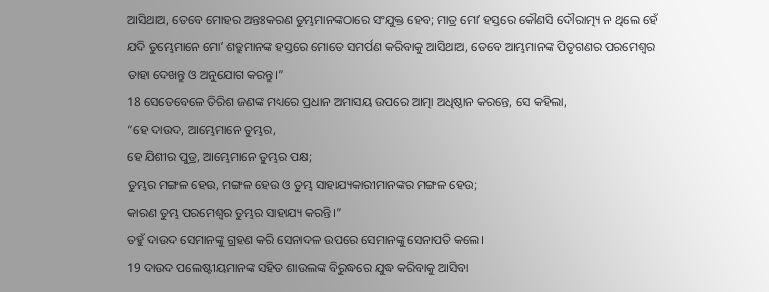ଆସିଥାଅ, ତେବେ ମୋହର ଅନ୍ତଃକରଣ ତୁମ୍ଭମାନଙ୍କଠାରେ ସଂଯୁକ୍ତ ହେବ; ମାତ୍ର ମୋʼ ହସ୍ତରେ କୌଣସି ଦୌରାତ୍ମ୍ୟ ନ ଥିଲେ ହେଁ ଯଦି ତୁମ୍ଭେମାନେ ମୋʼ ଶତ୍ରୁମାନଙ୍କ ହସ୍ତରେ ମୋତେ ସମର୍ପଣ କରିବାକୁ ଆସିଥାଅ, ତେବେ ଆମ୍ଭମାନଙ୍କ ପିତୃଗଣର ପରମେଶ୍ୱର ତାହା ଦେଖନ୍ତୁ ଓ ଅନୁଯୋଗ କରନ୍ତୁ।”
18 ସେତେବେଳେ ତିରିଶ ଜଣଙ୍କ ମଧ୍ୟରେ ପ୍ରଧାନ ଅମାସୟ ଉପରେ ଆତ୍ମା ଅଧିଷ୍ଠାନ କରନ୍ତେ, ସେ କହିଲା,
“ହେ ଦାଉଦ, ଆମ୍ଭେମାନେ ତୁମ୍ଭର,
ହେ ଯିଶୀର ପୁତ୍ର, ଆମ୍ଭେମାନେ ତୁମ୍ଭର ପକ୍ଷ;
ତୁମ୍ଭର ମଙ୍ଗଳ ହେଉ, ମଙ୍ଗଳ ହେଉ ଓ ତୁମ୍ଭ ସାହାଯ୍ୟକାରୀମାନଙ୍କର ମଙ୍ଗଳ ହେଉ;
କାରଣ ତୁମ୍ଭ ପରମେଶ୍ୱର ତୁମ୍ଭର ସାହାଯ୍ୟ କରନ୍ତି।”
ତହୁଁ ଦାଉଦ ସେମାନଙ୍କୁ ଗ୍ରହଣ କରି ସେନାଦଳ ଉପରେ ସେମାନଙ୍କୁ ସେନାପତି କଲେ।
19 ଦାଉଦ ପଲେଷ୍ଟୀୟମାନଙ୍କ ସହିତ ଶାଉଲଙ୍କ ବିରୁଦ୍ଧରେ ଯୁଦ୍ଧ କରିବାକୁ ଆସିବା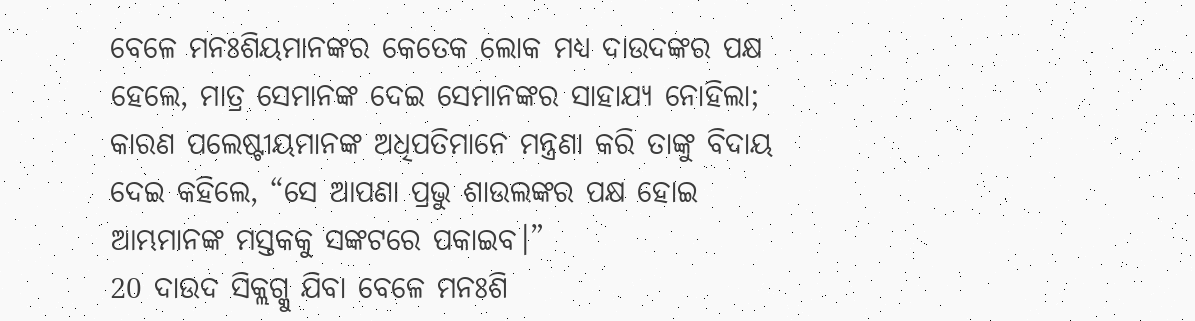ବେଳେ ମନଃଶିୟମାନଙ୍କର କେତେକ ଲୋକ ମଧ୍ୟ ଦାଉଦଙ୍କର ପକ୍ଷ ହେଲେ, ମାତ୍ର ସେମାନଙ୍କ ଦେଇ ସେମାନଙ୍କର ସାହାଯ୍ୟ ନୋହିଲା; କାରଣ ପଲେଷ୍ଟୀୟମାନଙ୍କ ଅଧିପତିମାନେ ମନ୍ତ୍ରଣା କରି ତାଙ୍କୁ ବିଦାୟ ଦେଇ କହିଲେ, “ସେ ଆପଣା ପ୍ରଭୁ ଶାଉଲଙ୍କର ପକ୍ଷ ହୋଇ ଆମ୍ଭମାନଙ୍କ ମସ୍ତକକୁ ସଙ୍କଟରେ ପକାଇବ।”
20 ଦାଉଦ ସିକ୍ଲଗ୍କୁ ଯିବା ବେଳେ ମନଃଶି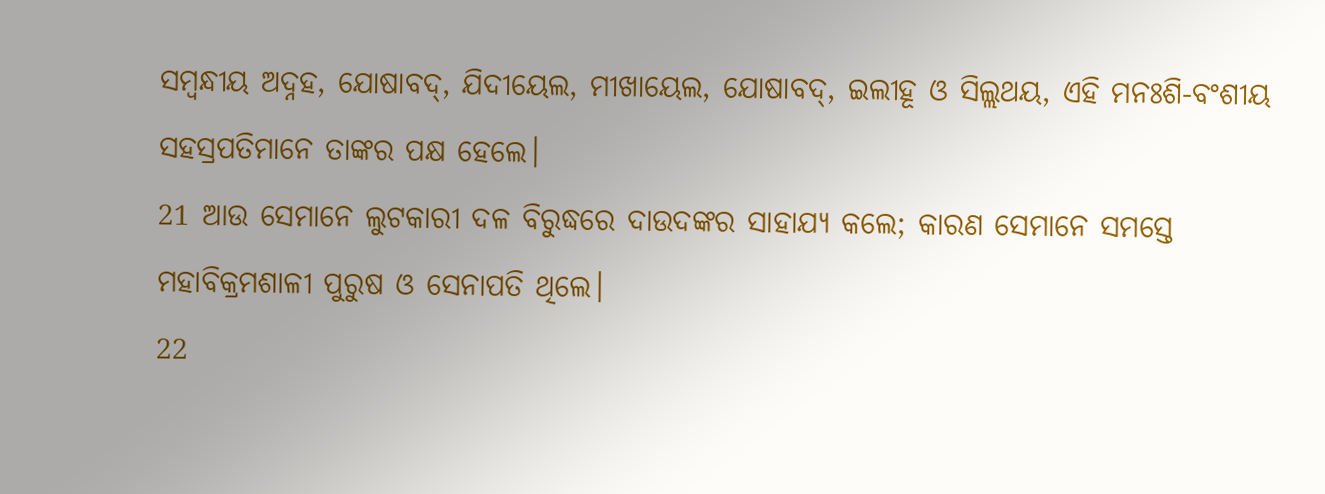ସମ୍ବନ୍ଧୀୟ ଅଦ୍ନହ, ଯୋଷାବଦ୍, ଯିଦୀୟେଲ, ମୀଖାୟେଲ, ଯୋଷାବଦ୍, ଇଲୀହୂ ଓ ସିଲ୍ଲଥୟ, ଏହି ମନଃଶି-ବଂଶୀୟ ସହସ୍ରପତିମାନେ ତାଙ୍କର ପକ୍ଷ ହେଲେ।
21 ଆଉ ସେମାନେ ଲୁଟକାରୀ ଦଳ ବିରୁଦ୍ଧରେ ଦାଉଦଙ୍କର ସାହାଯ୍ୟ କଲେ; କାରଣ ସେମାନେ ସମସ୍ତେ ମହାବିକ୍ରମଶାଳୀ ପୁରୁଷ ଓ ସେନାପତି ଥିଲେ।
22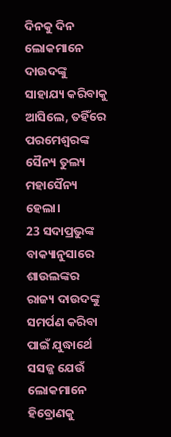ଦିନକୁ ଦିନ ଲୋକମାନେ ଦାଉଦଙ୍କୁ ସାହାଯ୍ୟ କରିବାକୁ ଆସିଲେ, ତହିଁରେ ପରମେଶ୍ୱରଙ୍କ ସୈନ୍ୟ ତୁଲ୍ୟ ମହାସୈନ୍ୟ ହେଲା।
23 ସଦାପ୍ରଭୁଙ୍କ ବାକ୍ୟାନୁସାରେ ଶାଉଲଙ୍କର ରାଜ୍ୟ ଦାଉଦଙ୍କୁ ସମର୍ପଣ କରିବା ପାଇଁ ଯୁଦ୍ଧାର୍ଥେ ସସଜ୍ଜ ଯେଉଁ ଲୋକମାନେ ହିବ୍ରୋଣକୁ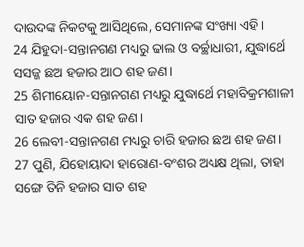ଦାଉଦଙ୍କ ନିକଟକୁ ଆସିଥିଲେ, ସେମାନଙ୍କ ସଂଖ୍ୟା ଏହି।
24 ଯିହୁଦା-ସନ୍ତାନଗଣ ମଧ୍ୟରୁ ଢାଲ ଓ ବର୍ଚ୍ଛାଧାରୀ, ଯୁଦ୍ଧାର୍ଥେ ସସଜ୍ଜ ଛଅ ହଜାର ଆଠ ଶହ ଜଣ।
25 ଶିମୀୟୋନ-ସନ୍ତାନଗଣ ମଧ୍ୟରୁ ଯୁଦ୍ଧାର୍ଥେ ମହାବିକ୍ରମଶାଳୀ ସାତ ହଜାର ଏକ ଶହ ଜଣ।
26 ଲେବୀ-ସନ୍ତାନଗଣ ମଧ୍ୟରୁ ଚାରି ହଜାର ଛଅ ଶହ ଜଣ।
27 ପୁଣି, ଯିହୋୟାଦା ହାରୋଣ-ବଂଶର ଅଧ୍ୟକ୍ଷ ଥିଲା, ତାହା ସଙ୍ଗେ ତିନି ହଜାର ସାତ ଶହ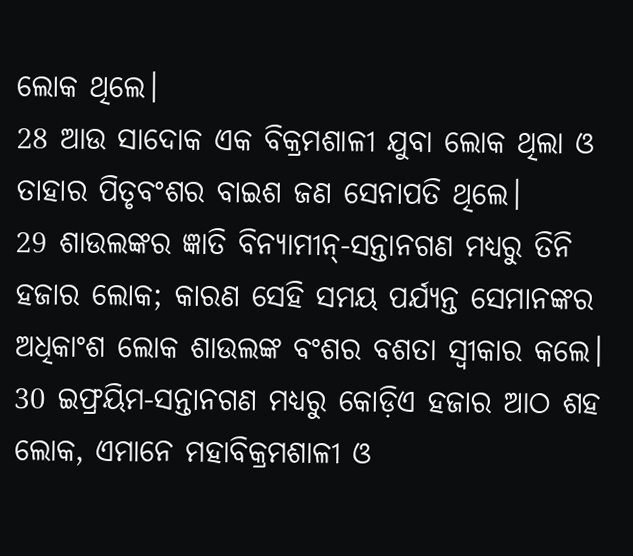ଲୋକ ଥିଲେ।
28 ଆଉ ସାଦୋକ ଏକ ବିକ୍ରମଶାଳୀ ଯୁବା ଲୋକ ଥିଲା ଓ ତାହାର ପିତୃବଂଶର ବାଇଶ ଜଣ ସେନାପତି ଥିଲେ।
29 ଶାଉଲଙ୍କର ଜ୍ଞାତି ବିନ୍ୟାମୀନ୍-ସନ୍ତାନଗଣ ମଧ୍ୟରୁ ତିନି ହଜାର ଲୋକ; କାରଣ ସେହି ସମୟ ପର୍ଯ୍ୟନ୍ତ ସେମାନଙ୍କର ଅଧିକାଂଶ ଲୋକ ଶାଉଲଙ୍କ ବଂଶର ବଶତା ସ୍ୱୀକାର କଲେ।
30 ଇଫ୍ରୟିମ-ସନ୍ତାନଗଣ ମଧ୍ୟରୁ କୋଡ଼ିଏ ହଜାର ଆଠ ଶହ ଲୋକ, ଏମାନେ ମହାବିକ୍ରମଶାଳୀ ଓ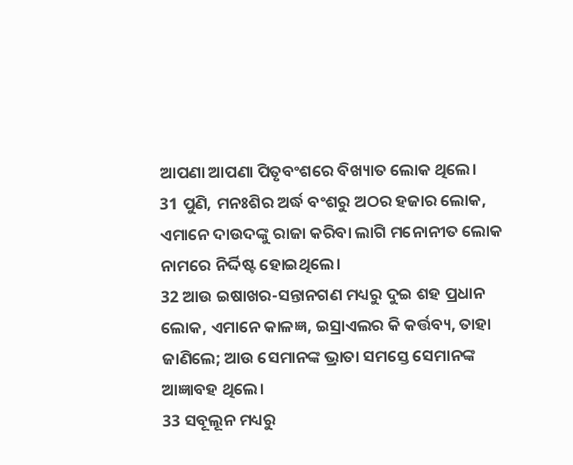ଆପଣା ଆପଣା ପିତୃବଂଶରେ ବିଖ୍ୟାତ ଲୋକ ଥିଲେ।
31 ପୁଣି, ମନଃଶିର ଅର୍ଦ୍ଧ ବଂଶରୁ ଅଠର ହଜାର ଲୋକ, ଏମାନେ ଦାଉଦଙ୍କୁ ରାଜା କରିବା ଲାଗି ମନୋନୀତ ଲୋକ ନାମରେ ନିର୍ଦ୍ଦିଷ୍ଟ ହୋଇଥିଲେ।
32 ଆଉ ଇଷାଖର-ସନ୍ତାନଗଣ ମଧ୍ୟରୁ ଦୁଇ ଶହ ପ୍ରଧାନ ଲୋକ, ଏମାନେ କାଳଜ୍ଞ, ଇସ୍ରାଏଲର କି କର୍ତ୍ତବ୍ୟ, ତାହା ଜାଣିଲେ; ଆଉ ସେମାନଙ୍କ ଭ୍ରାତା ସମସ୍ତେ ସେମାନଙ୍କ ଆଜ୍ଞାବହ ଥିଲେ।
33 ସବୂଲୂନ ମଧ୍ୟରୁ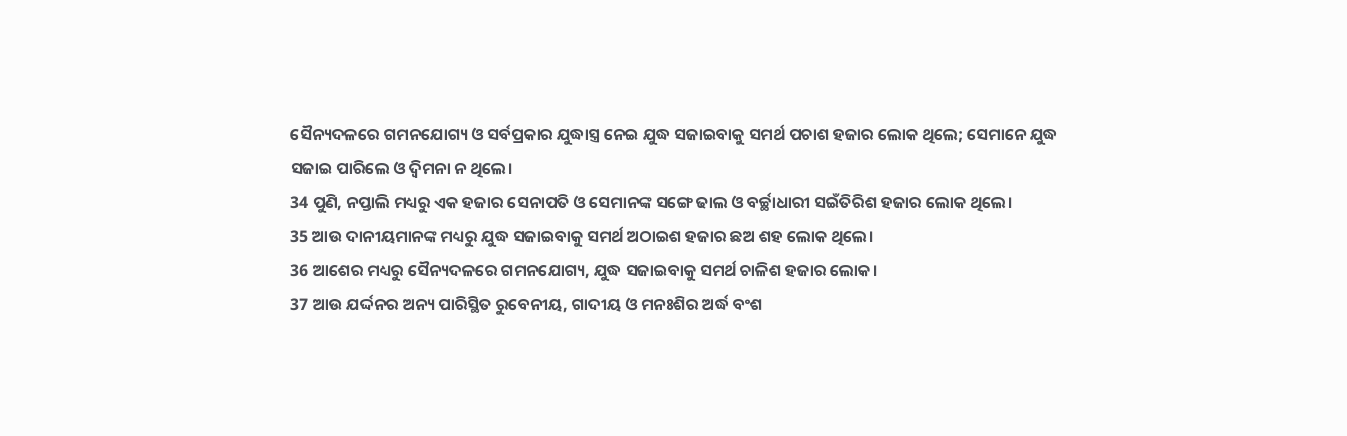ସୈନ୍ୟଦଳରେ ଗମନଯୋଗ୍ୟ ଓ ସର୍ବପ୍ରକାର ଯୁଦ୍ଧାସ୍ତ୍ର ନେଇ ଯୁଦ୍ଧ ସଜାଇବାକୁ ସମର୍ଥ ପଚାଶ ହଜାର ଲୋକ ଥିଲେ; ସେମାନେ ଯୁଦ୍ଧ ସଜାଇ ପାରିଲେ ଓ ଦ୍ୱିମନା ନ ଥିଲେ।
34 ପୁଣି, ନପ୍ତାଲି ମଧ୍ୟରୁ ଏକ ହଜାର ସେନାପତି ଓ ସେମାନଙ୍କ ସଙ୍ଗେ ଢାଲ ଓ ବର୍ଚ୍ଛାଧାରୀ ସଇଁତିରିଶ ହଜାର ଲୋକ ଥିଲେ।
35 ଆଉ ଦାନୀୟମାନଙ୍କ ମଧ୍ୟରୁ ଯୁଦ୍ଧ ସଜାଇବାକୁ ସମର୍ଥ ଅଠାଇଶ ହଜାର ଛଅ ଶହ ଲୋକ ଥିଲେ।
36 ଆଶେର ମଧ୍ୟରୁ ସୈନ୍ୟଦଳରେ ଗମନଯୋଗ୍ୟ, ଯୁଦ୍ଧ ସଜାଇବାକୁ ସମର୍ଥ ଚାଳିଶ ହଜାର ଲୋକ।
37 ଆଉ ଯର୍ଦ୍ଦନର ଅନ୍ୟ ପାରିସ୍ଥିତ ରୁବେନୀୟ, ଗାଦୀୟ ଓ ମନଃଶିର ଅର୍ଦ୍ଧ ବଂଶ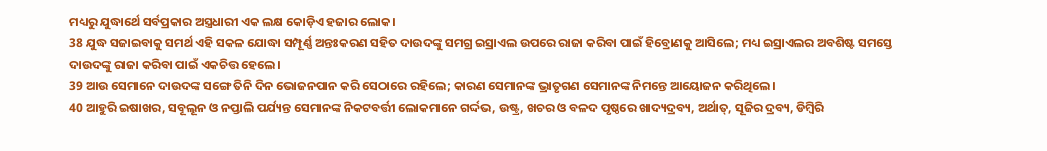ମଧ୍ୟରୁ ଯୁଦ୍ଧାର୍ଥେ ସର୍ବପ୍ରକାର ଅସ୍ତ୍ରଧାରୀ ଏକ ଲକ୍ଷ କୋଡ଼ିଏ ହଜାର ଲୋକ।
38 ଯୁଦ୍ଧ ସଜାଇବାକୁ ସମର୍ଥ ଏହି ସକଳ ଯୋଦ୍ଧା ସମ୍ପୂର୍ଣ୍ଣ ଅନ୍ତଃକରଣ ସହିତ ଦାଉଦଙ୍କୁ ସମଗ୍ର ଇସ୍ରାଏଲ ଉପରେ ରାଜା କରିବା ପାଇଁ ହିବ୍ରୋଣକୁ ଆସିଲେ; ମଧ୍ୟ ଇସ୍ରାଏଲର ଅବଶିଷ୍ଟ ସମସ୍ତେ ଦାଉଦଙ୍କୁ ରାଜା କରିବା ପାଇଁ ଏକଚିତ୍ତ ହେଲେ।
39 ଆଉ ସେମାନେ ଦାଉଦଙ୍କ ସଙ୍ଗେ ତିନି ଦିନ ଭୋଜନପାନ କରି ସେଠାରେ ରହିଲେ; କାରଣ ସେମାନଙ୍କ ଭ୍ରାତୃଗଣ ସେମାନଙ୍କ ନିମନ୍ତେ ଆୟୋଜନ କରିଥିଲେ।
40 ଆହୁରି ଇଷାଖର, ସବୂଲୂନ ଓ ନପ୍ତାଲି ପର୍ଯ୍ୟନ୍ତ ସେମାନଙ୍କ ନିକଟବର୍ତ୍ତୀ ଲୋକମାନେ ଗର୍ଦ୍ଦଭ, ଉଷ୍ଟ୍ର, ଖଚର ଓ ବଳଦ ପୃଷ୍ଠରେ ଖାଦ୍ୟଦ୍ରବ୍ୟ, ଅର୍ଥାତ୍, ସୂଜିର ଦ୍ରବ୍ୟ, ଡିମ୍ବିରି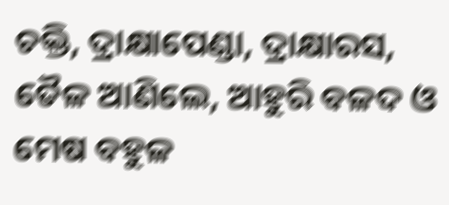ଚକ୍ତି, ଦ୍ରାକ୍ଷାପେଣ୍ଡା, ଦ୍ରାକ୍ଷାରସ, ତୈଳ ଆଣିଲେ, ଆହୁରି ବଳଦ ଓ ମେଷ ବହୁଳ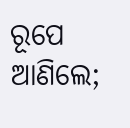ରୂପେ ଆଣିଲେ;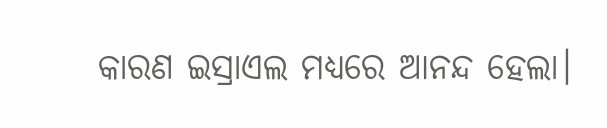କାରଣ ଇସ୍ରାଏଲ ମଧ୍ୟରେ ଆନନ୍ଦ ହେଲା।